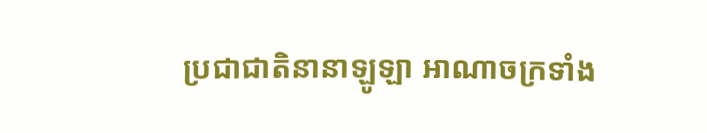ប្រជាជាតិនានាឡូឡា អាណាចក្រទាំង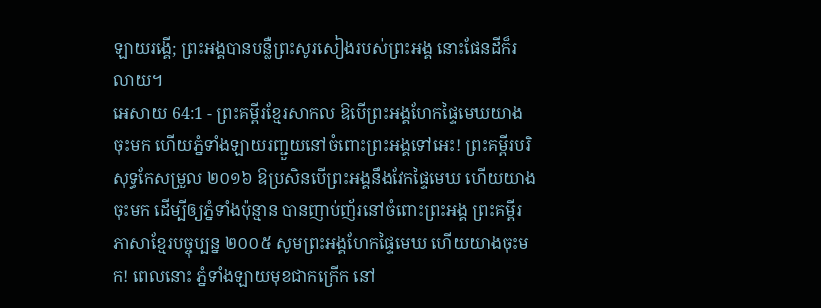ឡាយរង្គើ; ព្រះអង្គបានបន្លឺព្រះសូរសៀងរបស់ព្រះអង្គ នោះផែនដីក៏រលាយ។
អេសាយ 64:1 - ព្រះគម្ពីរខ្មែរសាកល ឱបើព្រះអង្គហែកផ្ទៃមេឃយាងចុះមក ហើយភ្នំទាំងឡាយរញ្ជួយនៅចំពោះព្រះអង្គទៅអេះ! ព្រះគម្ពីរបរិសុទ្ធកែសម្រួល ២០១៦ ឱប្រសិនបើព្រះអង្គនឹងវែកផ្ទៃមេឃ ហើយយាងចុះមក ដើម្បីឲ្យភ្នំទាំងប៉ុន្មាន បានញាប់ញ័រនៅចំពោះព្រះអង្គ ព្រះគម្ពីរភាសាខ្មែរបច្ចុប្បន្ន ២០០៥ សូមព្រះអង្គហែកផ្ទៃមេឃ ហើយយាងចុះមក! ពេលនោះ ភ្នំទាំងឡាយមុខជាកក្រើក នៅ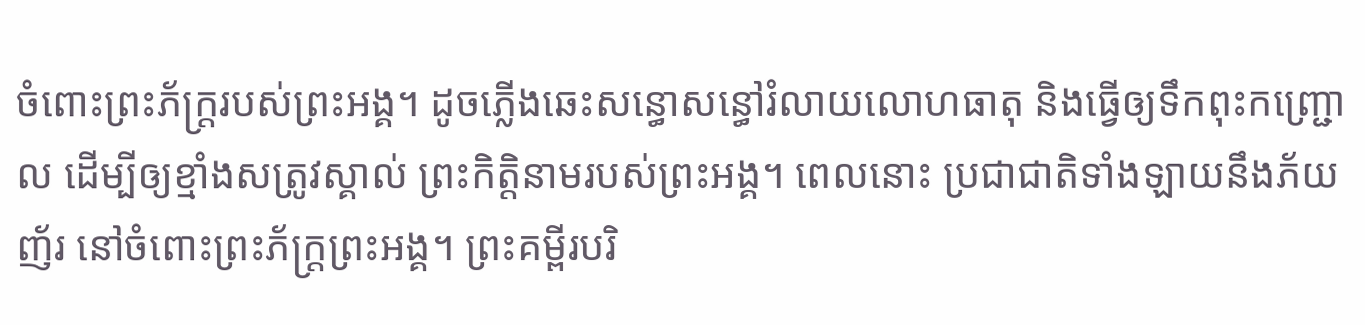ចំពោះព្រះភ័ក្ត្ររបស់ព្រះអង្គ។ ដូចភ្លើងឆេះសន្ធោសន្ធៅរំលាយលោហធាតុ និងធ្វើឲ្យទឹកពុះកញ្ជ្រោល ដើម្បីឲ្យខ្មាំងសត្រូវស្គាល់ ព្រះកិត្តិនាមរបស់ព្រះអង្គ។ ពេលនោះ ប្រជាជាតិទាំងឡាយនឹងភ័យញ័រ នៅចំពោះព្រះភ័ក្ត្រព្រះអង្គ។ ព្រះគម្ពីរបរិ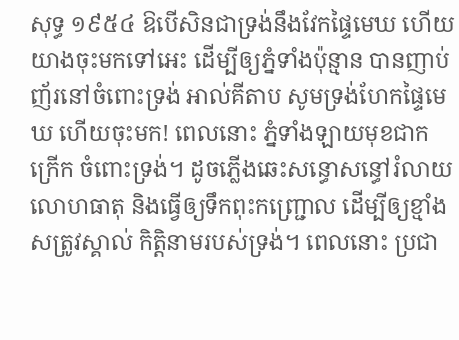សុទ្ធ ១៩៥៤ ឱបើសិនជាទ្រង់នឹងវែកផ្ទៃមេឃ ហើយយាងចុះមកទៅអេះ ដើម្បីឲ្យភ្នំទាំងប៉ុន្មាន បានញាប់ញ័រនៅចំពោះទ្រង់ អាល់គីតាប សូមទ្រង់ហែកផ្ទៃមេឃ ហើយចុះមក! ពេលនោះ ភ្នំទាំងឡាយមុខជាកក្រើក ចំពោះទ្រង់។ ដូចភ្លើងឆេះសន្ធោសន្ធៅរំលាយលោហធាតុ និងធ្វើឲ្យទឹកពុះកញ្ជ្រោល ដើម្បីឲ្យខ្មាំងសត្រូវស្គាល់ កិត្តិនាមរបស់ទ្រង់។ ពេលនោះ ប្រជា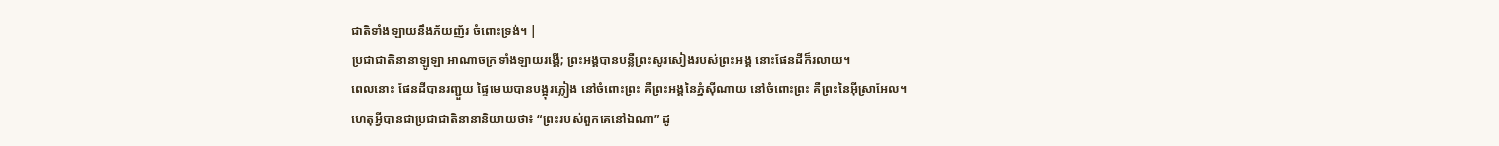ជាតិទាំងឡាយនឹងភ័យញ័រ ចំពោះទ្រង់។ |
ប្រជាជាតិនានាឡូឡា អាណាចក្រទាំងឡាយរង្គើ; ព្រះអង្គបានបន្លឺព្រះសូរសៀងរបស់ព្រះអង្គ នោះផែនដីក៏រលាយ។
ពេលនោះ ផែនដីបានរញ្ជួយ ផ្ទៃមេឃបានបង្អុរភ្លៀង នៅចំពោះព្រះ គឺព្រះអង្គនៃភ្នំស៊ីណាយ នៅចំពោះព្រះ គឺព្រះនៃអ៊ីស្រាអែល។
ហេតុអ្វីបានជាប្រជាជាតិនានានិយាយថា៖ “ព្រះរបស់ពួកគេនៅឯណា” ដូ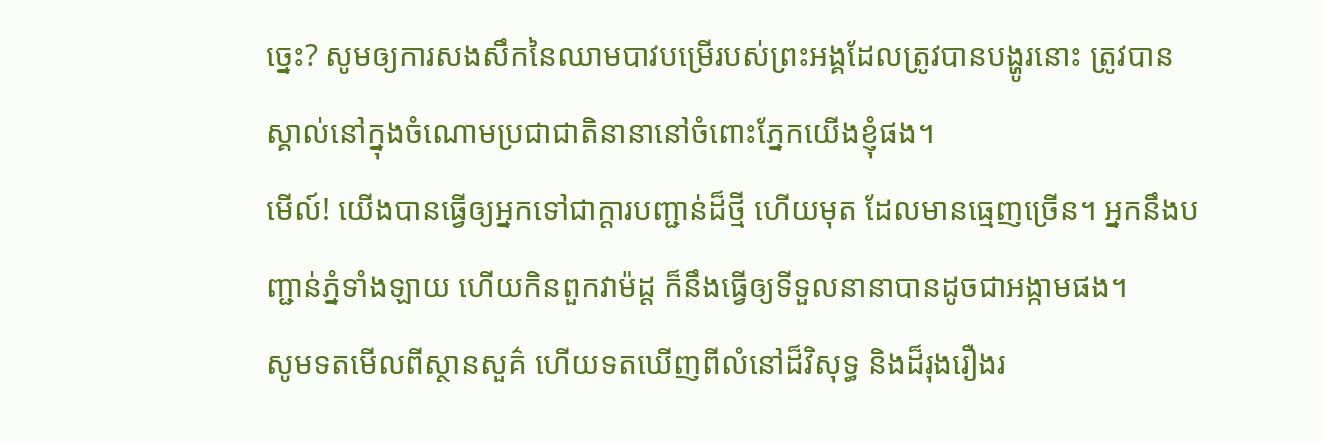ច្នេះ? សូមឲ្យការសងសឹកនៃឈាមបាវបម្រើរបស់ព្រះអង្គដែលត្រូវបានបង្ហូរនោះ ត្រូវបានស្គាល់នៅក្នុងចំណោមប្រជាជាតិនានានៅចំពោះភ្នែកយើងខ្ញុំផង។
មើល៍! យើងបានធ្វើឲ្យអ្នកទៅជាក្ដារបញ្ជាន់ដ៏ថ្មី ហើយមុត ដែលមានធ្មេញច្រើន។ អ្នកនឹងបញ្ជាន់ភ្នំទាំងឡាយ ហើយកិនពួកវាម៉ដ្ដ ក៏នឹងធ្វើឲ្យទីទួលនានាបានដូចជាអង្កាមផង។
សូមទតមើលពីស្ថានសួគ៌ ហើយទតឃើញពីលំនៅដ៏វិសុទ្ធ និងដ៏រុងរឿងរ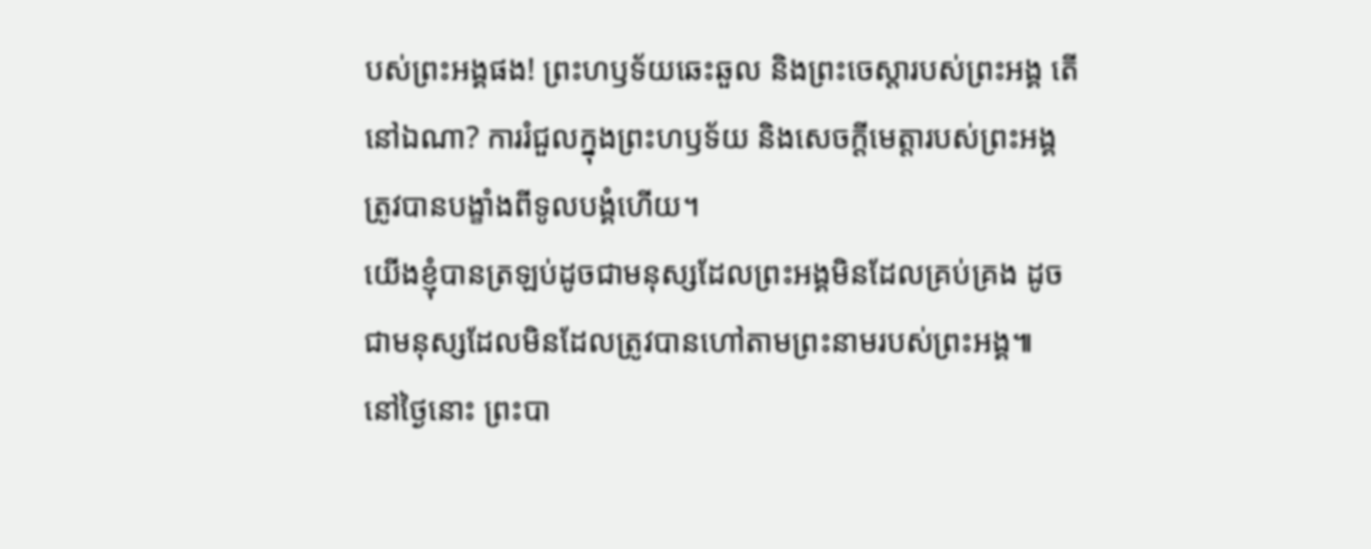បស់ព្រះអង្គផង! ព្រះហឫទ័យឆេះឆួល និងព្រះចេស្ដារបស់ព្រះអង្គ តើនៅឯណា? ការរំជួលក្នុងព្រះហឫទ័យ និងសេចក្ដីមេត្តារបស់ព្រះអង្គ ត្រូវបានបង្ខាំងពីទូលបង្គំហើយ។
យើងខ្ញុំបានត្រឡប់ដូចជាមនុស្សដែលព្រះអង្គមិនដែលគ្រប់គ្រង ដូចជាមនុស្សដែលមិនដែលត្រូវបានហៅតាមព្រះនាមរបស់ព្រះអង្គ៕
នៅថ្ងៃនោះ ព្រះបា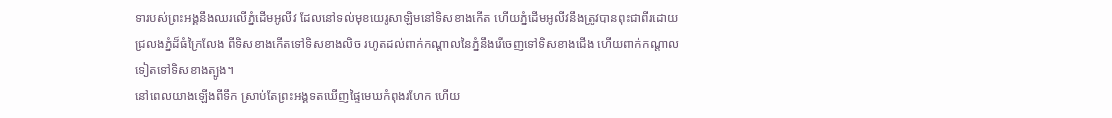ទារបស់ព្រះអង្គនឹងឈរលើភ្នំដើមអូលីវ ដែលនៅទល់មុខយេរូសាឡិមនៅទិសខាងកើត ហើយភ្នំដើមអូលីវនឹងត្រូវបានពុះជាពីរដោយជ្រលងភ្នំដ៏ធំក្រៃលែង ពីទិសខាងកើតទៅទិសខាងលិច រហូតដល់ពាក់កណ្ដាលនៃភ្នំនឹងរើចេញទៅទិសខាងជើង ហើយពាក់កណ្ដាលទៀតទៅទិសខាងត្បូង។
នៅពេលយាងឡើងពីទឹក ស្រាប់តែព្រះអង្គទតឃើញផ្ទៃមេឃកំពុងរហែក ហើយ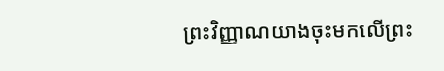ព្រះវិញ្ញាណយាងចុះមកលើព្រះ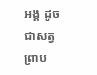អង្គ ដូចជាសត្វព្រាប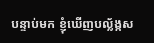បន្ទាប់មក ខ្ញុំឃើញបល្ល័ង្កស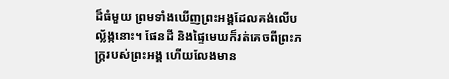ដ៏ធំមួយ ព្រមទាំងឃើញព្រះអង្គដែលគង់លើបល្ល័ង្កនោះ។ ផែនដី និងផ្ទៃមេឃក៏រត់គេចពីព្រះភក្ត្ររបស់ព្រះអង្គ ហើយលែងមាន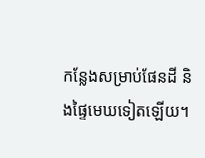កន្លែងសម្រាប់ផែនដី និងផ្ទៃមេឃទៀតឡើយ។